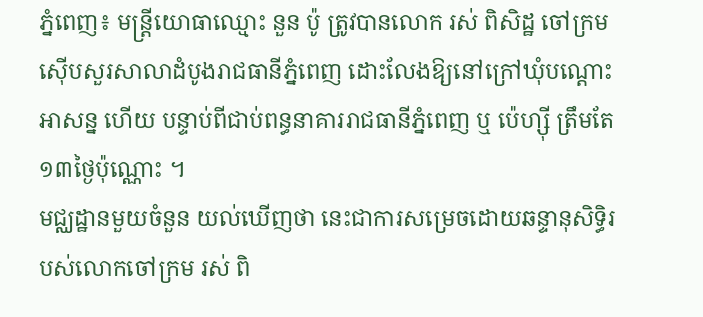ភ្នំពេញ៖ មន្ត្រីយោធាឈ្មោះ នួន ប៉ូ ត្រូវបានលោក រស់ ពិសិដ្ឋ ចៅក្រមស៊ើបសួរសាលាដំបូងរាជធានីភ្នំពេញ ដោះលែងឱ្យនៅក្រៅឃុំបណ្តោះអាសន្ន ហើយ បន្ទាប់ពីជាប់ពន្ធនាគាររាជធានីភ្នំពេញ ឬ ប៉េហ្ស៊ី ត្រឹមតែ១៣ថ្ងៃប៉ុណ្ណោះ ។
មជ្ឈដ្ឋានមួយចំនួន យល់ឃើញថា នេះជាការសម្រេចដោយឆន្ទានុសិទ្ធិរបស់លោកចៅក្រម រស់ ពិ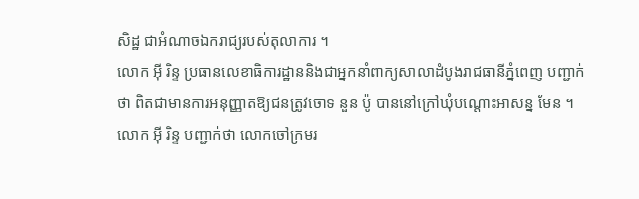សិដ្ឋ ជាអំណាចឯករាជ្យរបស់តុលាការ ។
លោក អ៊ី រិន្ទ ប្រធានលេខាធិការដ្ឋាននិងជាអ្នកនាំពាក្យសាលាដំបូងរាជធានីភ្នំពេញ បញ្ជាក់ថា ពិតជាមានការអនុញ្ញាតឱ្យជនត្រូវចោទ នួន ប៉ូ បាននៅក្រៅឃុំបណ្តោះអាសន្ន មែន ។
លោក អ៊ី រិន្ទ បញ្ជាក់ថា លោកចៅក្រមរ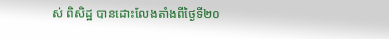ស់ ពិសិដ្ឋ បានដោះលែងតាំងពីថ្ងៃទី២០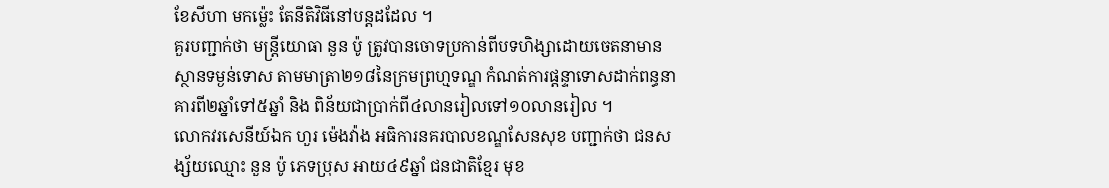ខែសីហា មកម្ល៉េះ តែនីតិវិធីនៅបន្តដដែល ។
គួរបញ្ជាក់ថា មន្ត្រីយោធា នួន ប៉ូ ត្រូវបានចោទប្រកាន់ពីបទហិង្សាដោយចេតនាមានស្ថានទម្ងន់ទោស តាមមាត្រា២១៨នៃក្រមព្រហ្មទណ្ឌ កំណត់ការផ្តន្ទាទោសដាក់ពន្ធនាគារពី២ឆ្នាំទៅ៥ឆ្នាំ និង ពិន័យជាប្រាក់ពី៤លានរៀលទៅ១០លានរៀល ។
លោកវរសេនីយ៍ឯក ហួរ ម៉េងវ៉ាង អធិការនគរបាលខណ្ឌសែនសុខ បញ្ជាក់ថា ជនសង្ស័យឈ្មោះ នួន ប៉ូ ភេទប្រុស អាយ៤៩ឆ្នាំ ជនជាតិខ្មែរ មុខ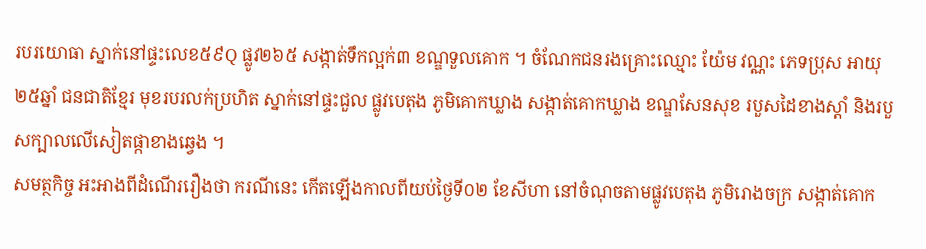របរយោធា ស្នាក់នៅផ្ទះលេខ៥៩Q ផ្លូវ២៦៥ សង្កាត់ទឹកល្អក់៣ ខណ្ឌទួលគោក ។ ចំណែកជនរងគ្រោះឈ្មោះ យ៉ែម វណ្ណះ ភេទប្រុស អាយុ២៥ឆ្នាំ ជនជាតិខ្មែរ មុខរបរលក់ប្រហិត ស្នាក់នៅផ្ទះជួល ផ្លូវបេតុង ភូមិគោកឃ្លាង សង្កាត់គោកឃ្លាង ខណ្ឌសែនសុខ របួសដៃខាងស្តាំ និងរបួសក្បាលលើសៀតផ្កាខាងឆ្វេង ។
សមត្ថកិច្ច អះអាងពីដំណើររឿងថា ករណីនេះ កើតឡើងកាលពីយប់ថ្ងៃទី០២ ខែសីហា នៅចំណុចតាមផ្លូវបេតុង ភូមិរោងចក្រ សង្កាត់គោក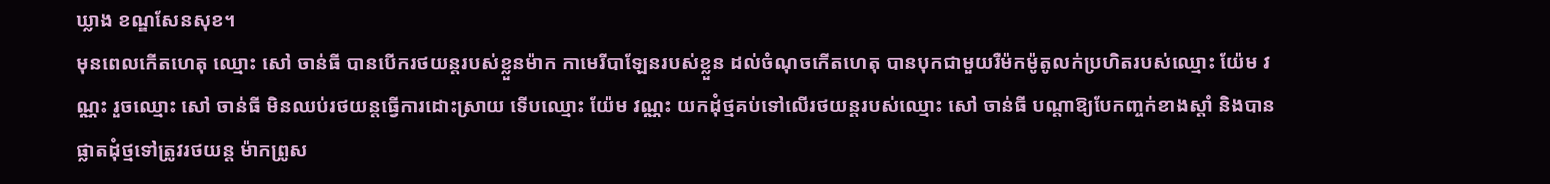ឃ្លាង ខណ្ឌសែនសុខ។
មុនពេលកើតហេតុ ឈ្មោះ សៅ ចាន់ធី បានបើករថយន្តរបស់ខ្លួនម៉ាក កាមេរីបាឡែនរបស់ខ្លួន ដល់ចំណុចកើតហេតុ បានបុកជាមួយរឺម៉កម៉ូតូលក់ប្រហិតរបស់ឈ្មោះ យ៉ែម វណ្ណះ រួចឈ្មោះ សៅ ចាន់ធី មិនឈប់រថយន្តធ្វើការដោះស្រាយ ទើបឈ្មោះ យ៉ែម វណ្ណះ យកដុំថ្មគប់ទៅលើរថយន្តរបស់ឈ្មោះ សៅ ចាន់ធី បណ្តាឱ្យបែកញ្ចក់ខាងស្តាំ និងបានផ្លាតដុំថ្មទៅត្រូវរថយន្ត ម៉ាកព្រូស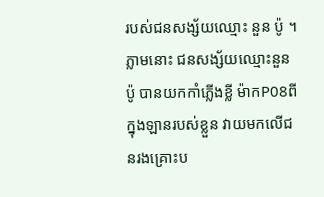របស់ជនសង្ស័យឈ្មោះ នួន ប៉ូ ។
ភ្លាមនោះ ជនសង្ស័យឈ្មោះនួន ប៉ូ បានយកកាំភ្លើងខ្លី ម៉ាកP08ពីក្នុងឡានរបស់ខ្លួន វាយមកលើជនរងគ្រោះប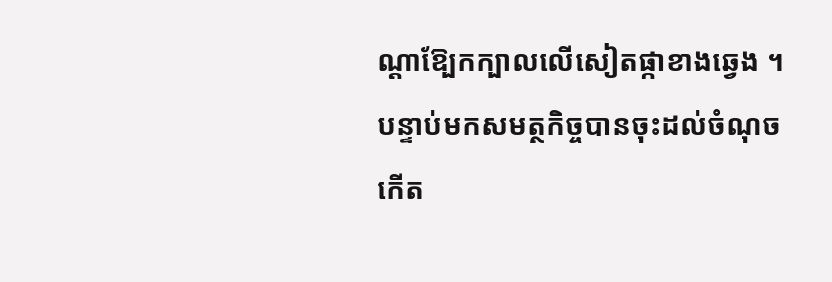ណ្តាឱ្បែកក្បាលលើសៀតផ្កាខាងឆ្វេង ។
បន្ទាប់មកសមត្ថកិច្ចបានចុះដល់ចំណុចកើត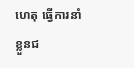ហេតុ ធ្វើការនាំខ្លួនជ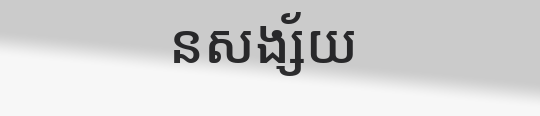នសង្ស័យ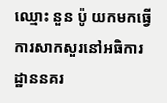ឈ្មោះ នួន ប៉ូ យកមកធ្វើការសាកសួរនៅអធិការដ្ឋាននគរ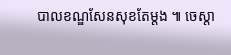បាលខណ្ឌសែនសុខតែម្តង ៕ ចេស្តា